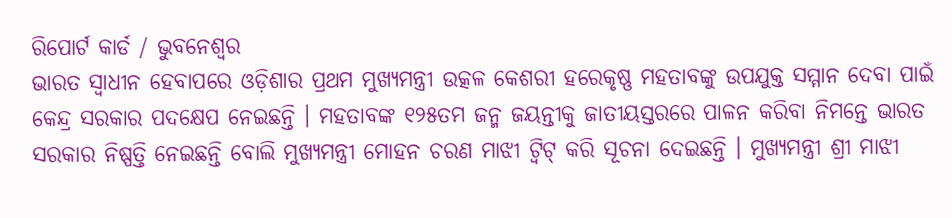ରିପୋର୍ଟ କାର୍ଡ / ଭୁବନେଶ୍ୱର
ଭାରତ ସ୍ୱାଧୀନ ହେବାପରେ ଓଡ଼ିଶାର ପ୍ରଥମ ମୁଖ୍ୟମନ୍ତ୍ରୀ ଉତ୍କଳ କେଶରୀ ହରେକୃଷ୍ଣ ମହତାବଙ୍କୁ ଉପଯୁକ୍ତ ସମ୍ମାନ ଦେବା ପାଇଁ କେନ୍ଦ୍ର ସରକାର ପଦକ୍ଷେପ ନେଇଛନ୍ତି । ମହତାବଙ୍କ ୧୨୫ତମ ଜନ୍ମ ଜୟନ୍ତୀକୁ ଜାତୀୟସ୍ତରରେ ପାଳନ କରିବା ନିମନ୍ତେ ଭାରତ ସରକାର ନିଷ୍ପତ୍ତି ନେଇଛନ୍ତି ବୋଲି ମୁଖ୍ୟମନ୍ତ୍ରୀ ମୋହନ ଚରଣ ମାଝୀ ଟ୍ୱିଟ୍ କରି ସୂଚନା ଦେଇଛନ୍ତି । ମୁଖ୍ୟମନ୍ତ୍ରୀ ଶ୍ରୀ ମାଝୀ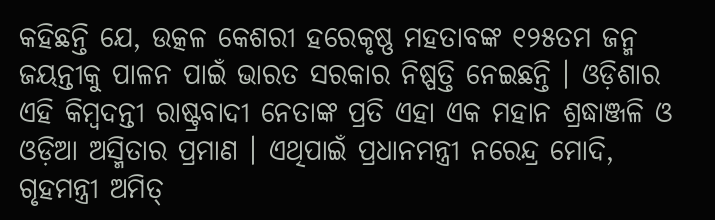କହିଛନ୍ତି ଯେ, ଉତ୍କଳ କେଶରୀ ହରେକୃଷ୍ଣ ମହତାବଙ୍କ ୧୨୫ତମ ଜନ୍ମ ଜୟନ୍ତୀକୁ ପାଳନ ପାଇଁ ଭାରତ ସରକାର ନିଷ୍ପତ୍ତି ନେଇଛନ୍ତି । ଓଡ଼ିଶାର ଏହି କିମ୍ବଦନ୍ତୀ ରାଷ୍ଟ୍ରବାଦୀ ନେତାଙ୍କ ପ୍ରତି ଏହା ଏକ ମହାନ ଶ୍ରଦ୍ଧାଞ୍ଜଳି ଓ ଓଡ଼ିଆ ଅସ୍ମିତାର ପ୍ରମାଣ । ଏଥିପାଇଁ ପ୍ରଧାନମନ୍ତ୍ରୀ ନରେନ୍ଦ୍ର ମୋଦି, ଗୃହମନ୍ତ୍ରୀ ଅମିତ୍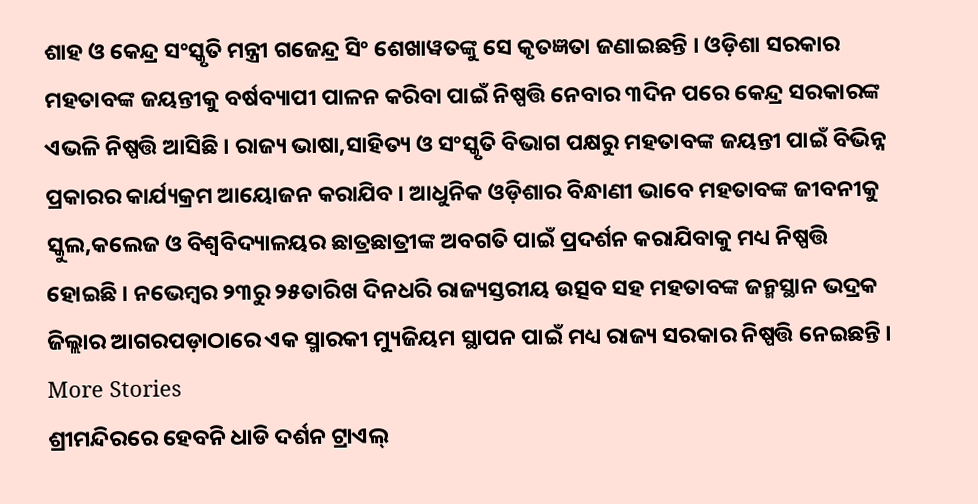ଶାହ ଓ କେନ୍ଦ୍ର ସଂସ୍କୃତି ମନ୍ତ୍ରୀ ଗଜେନ୍ଦ୍ର ସିଂ ଶେଖାୱତଙ୍କୁ ସେ କୃତଜ୍ଞତା ଜଣାଇଛନ୍ତି । ଓଡ଼ିଶା ସରକାର ମହତାବଙ୍କ ଜୟନ୍ତୀକୁ ବର୍ଷବ୍ୟାପୀ ପାଳନ କରିବା ପାଇଁ ନିଷ୍ପତ୍ତି ନେବାର ୩ଦିନ ପରେ କେନ୍ଦ୍ର ସରକାରଙ୍କ ଏଭଳି ନିଷ୍ପତ୍ତି ଆସିଛି । ରାଜ୍ୟ ଭାଷା,ସାହିତ୍ୟ ଓ ସଂସ୍କୃତି ବିଭାଗ ପକ୍ଷରୁ ମହତାବଙ୍କ ଜୟନ୍ତୀ ପାଇଁ ବିଭିନ୍ନ ପ୍ରକାରର କାର୍ଯ୍ୟକ୍ରମ ଆୟୋଜନ କରାଯିବ । ଆଧୁନିକ ଓଡ଼ିଶାର ବିନ୍ଧାଣୀ ଭାବେ ମହତାବଙ୍କ ଜୀବନୀକୁ ସ୍କୁଲ,କଲେଜ ଓ ବିଶ୍ୱବିଦ୍ୟାଳୟର ଛାତ୍ରଛାତ୍ରୀଙ୍କ ଅବଗତି ପାଇଁ ପ୍ରଦର୍ଶନ କରାଯିବାକୁ ମଧ୍ୟ ନିଷ୍ପତ୍ତି ହୋଇଛି । ନଭେମ୍ବର ୨୩ରୁ ୨୫ତାରିଖ ଦିନଧରି ରାଜ୍ୟସ୍ତରୀୟ ଉତ୍ସବ ସହ ମହତାବଙ୍କ ଜନ୍ମସ୍ଥାନ ଭଦ୍ରକ ଜିଲ୍ଲାର ଆଗରପଡ଼ାଠାରେ ଏକ ସ୍ମାରକୀ ମ୍ୟୁଜିୟମ ସ୍ଥାପନ ପାଇଁ ମଧ୍ୟ ରାଜ୍ୟ ସରକାର ନିଷ୍ପତ୍ତି ନେଇଛନ୍ତି ।
More Stories
ଶ୍ରୀମନ୍ଦିରରେ ହେବନି ଧାଡି ଦର୍ଶନ ଟ୍ରାଏଲ୍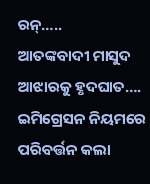ରନ୍…..
ଆତଙ୍କବାଦୀ ମାସୁଦ ଆଝାରକୁ ହୃଦଘାତ….
ଇମିଗ୍ରେସନ ନିୟମରେ ପରିବର୍ତ୍ତନ କଲା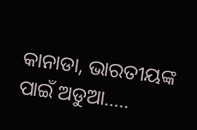କାନାଡା, ଭାରତୀୟଙ୍କ ପାଇଁ ଅଡୁଆ…..